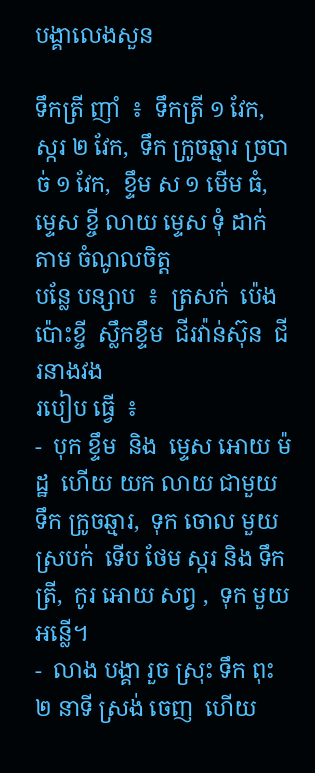បង្គាលេងសួន

ទឹកត្រី ញាំ  ៖  ទឹកត្រី ១ វែក,  ស្ករ ២ វែក,  ទឹក ក្រូចឆ្មារ ច្របាច់ ១ វែក,  ខ្ទឹម ស ១ មើម ធំ,  ម្ទេស ខ្ចី លាយ ម្ទេស ទុំ ដាក់ តាម ចំណូលចិត្ត
បន្លែ បន្សាប  ៖  ត្រសក់  ប៉េងប៉ោះខ្ចី  ស្លឹកខ្ទឹម  ជីរវ៉ាន់ស៊ុន  ជីរនាងវង
របៀប ធ្វើ  ៖
-  បុក ខ្ទឹម  និង  ម្ទេស អោយ ម៉ដ្ឋ  ហើយ យក លាយ ជាមួយ ទឹក ក្រូចឆ្មារ,  ទុក ចោល មួយ ស្របក់  ទើប ថែម ស្ករ និង ទឹកត្រី,  កូរ អោយ សព្វ ,  ទុក មួយ អន្លើ។
-  លាង បង្គា រួច ស្រុះ ទឹក ពុះ ២ នាទី ស្រង់ ចេញ  ហើយ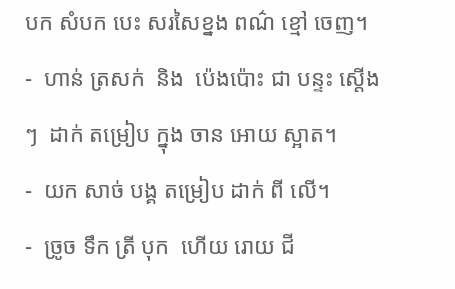បក សំបក បេះ សរសៃខ្នង ពណ៌ ខ្មៅ ចេញ។
-  ហាន់ ត្រសក់  និង  ប៉េងប៉ោះ ជា បន្ទះ ស្តើងៗ  ដាក់ តម្រៀប ក្នុង ចាន អោយ ស្អាត។
-  យក សាច់ បង្គ តម្រៀប ដាក់ ពី លើ។
-  ច្រូច ទឹក ត្រី បុក  ហើយ រោយ ជី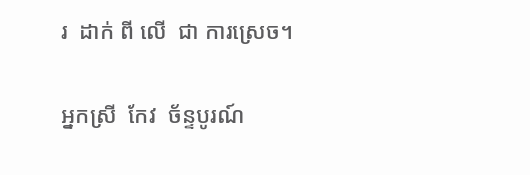រ  ដាក់ ពី លើ  ជា ការស្រេច។

អ្នកស្រី  កែវ  ច័ន្ទបូរណ៍